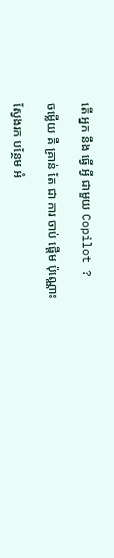តើ អ្នក នឹង ធ្វើ អ្វី ជាមួយ Copilot ?

ចម្លើយ គឺ គ្រាន់ តែ ជា ការ ចាប់ ផ្ដើម ប៉ុណ្ណោះ

ស្វែងរក បន្ថែម អំ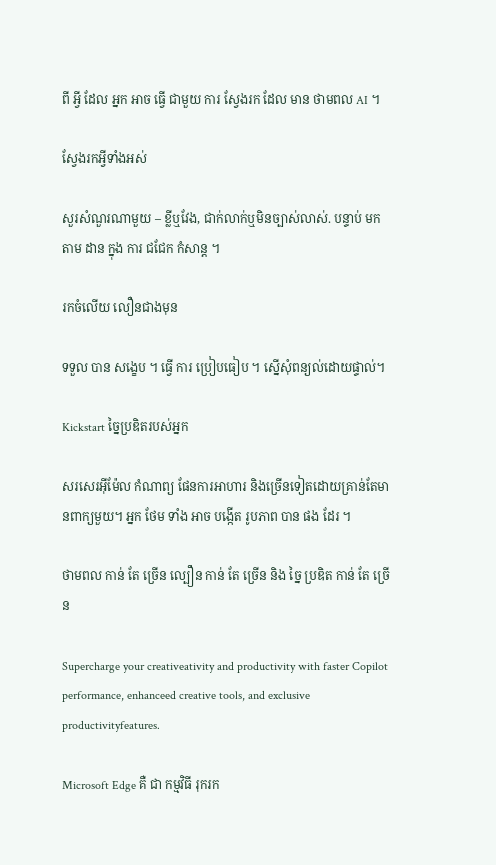ពី អ្វី ដែល អ្នក អាច ធ្វើ ជាមួយ ការ ស្វែងរក ដែល មាន ថាមពល AI ។

ស្វែងរកអ្វីទាំងអស់

សួរសំណួរណាមួយ – ខ្លីឬវែង, ជាក់លាក់ឬមិនច្បាស់លាស់. បន្ទាប់ មក តាម ដាន ក្នុង ការ ជជែក កំសាន្ត ។

រកចំលើយ លឿនជាងមុន

ទទួល បាន សង្ខេប ។ ធ្វើ ការ ប្រៀបធៀប ។ ស្នើសុំពន្យល់ដោយផ្ទាល់។

Kickstart ច្នៃប្រឌិតរបស់អ្នក

សរសេរអ៊ីម៉ែល កំណាព្យ ផែនការអាហារ និងច្រើនទៀតដោយគ្រាន់តែមានពាក្យមួយ។ អ្នក ថែម ទាំង អាច បង្កើត រូបភាព បាន ផង ដែរ ។

ថាមពល កាន់ តែ ច្រើន ល្បឿន កាន់ តែ ច្រើន និង ច្នៃ ប្រឌិត កាន់ តែ ច្រើន

Supercharge your creativeativity and productivity with faster Copilot performance, enhanceed creative tools, and exclusive productivityfeatures.

Microsoft Edge គឺ ជា កម្មវិធី រុករក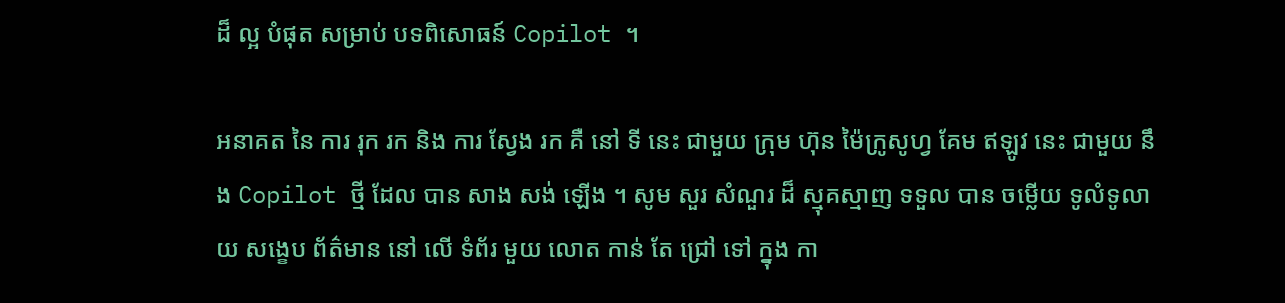ដ៏ ល្អ បំផុត សម្រាប់ បទពិសោធន៍ Copilot ។

អនាគត នៃ ការ រុក រក និង ការ ស្វែង រក គឺ នៅ ទី នេះ ជាមួយ ក្រុម ហ៊ុន ម៉ៃក្រូសូហ្វ គែម ឥឡូវ នេះ ជាមួយ នឹង Copilot ថ្មី ដែល បាន សាង សង់ ឡើង ។ សូម សួរ សំណួរ ដ៏ ស្មុគស្មាញ ទទួល បាន ចម្លើយ ទូលំទូលាយ សង្ខេប ព័ត៌មាន នៅ លើ ទំព័រ មួយ លោត កាន់ តែ ជ្រៅ ទៅ ក្នុង កា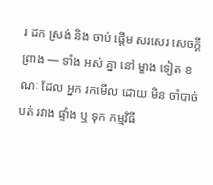រ ដក ស្រង់ និង ចាប់ ផ្តើម សរសេរ សេចក្ដី ព្រាង — ទាំង អស់ គ្នា នៅ ម្ខាង ទៀត ខណៈ ដែល អ្នក រកមើល ដោយ មិន ចាំបាច់ បត់ រវាង ផ្ទាំង ឬ ទុក កម្មវិធី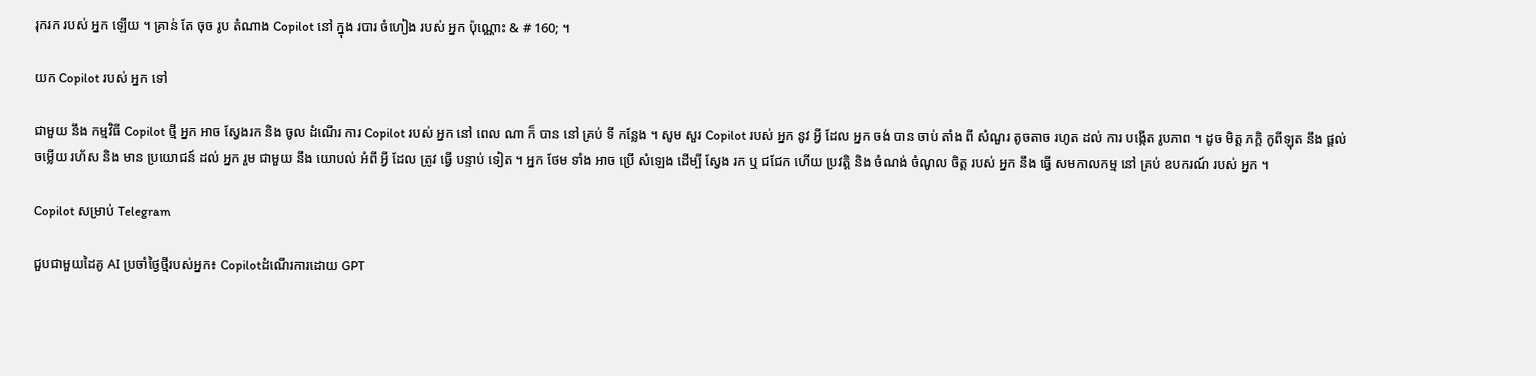រុករក របស់ អ្នក ឡើយ ។ គ្រាន់ តែ ចុច រូប តំណាង Copilot នៅ ក្នុង របារ ចំហៀង របស់ អ្នក ប៉ុណ្ណោះ & # 160; ។

យក Copilot របស់ អ្នក ទៅ

ជាមួយ នឹង កម្មវិធី Copilot ថ្មី អ្នក អាច ស្វែងរក និង ចូល ដំណើរ ការ Copilot របស់ អ្នក នៅ ពេល ណា ក៏ បាន នៅ គ្រប់ ទី កន្លែង ។ សូម សួរ Copilot របស់ អ្នក នូវ អ្វី ដែល អ្នក ចង់ បាន ចាប់ តាំង ពី សំណួរ តូចតាច រហូត ដល់ ការ បង្កើត រូបភាព ។ ដូច មិត្ត ភក្តិ កូពីឡុត នឹង ផ្តល់ ចម្លើយ រហ័ស និង មាន ប្រយោជន៍ ដល់ អ្នក រួម ជាមួយ នឹង យោបល់ អំពី អ្វី ដែល ត្រូវ ធ្វើ បន្ទាប់ ទៀត ។ អ្នក ថែម ទាំង អាច ប្រើ សំឡេង ដើម្បី ស្វែង រក ឬ ជជែក ហើយ ប្រវត្តិ និង ចំណង់ ចំណូល ចិត្ត របស់ អ្នក នឹង ធ្វើ សមកាលកម្ម នៅ គ្រប់ ឧបករណ៍ របស់ អ្នក ។

Copilot សម្រាប់ Telegram

ជួបជាមួយដៃគូ AI ប្រចាំថ្ងៃថ្មីរបស់អ្នក៖ Copilotដំណើរការដោយ GPT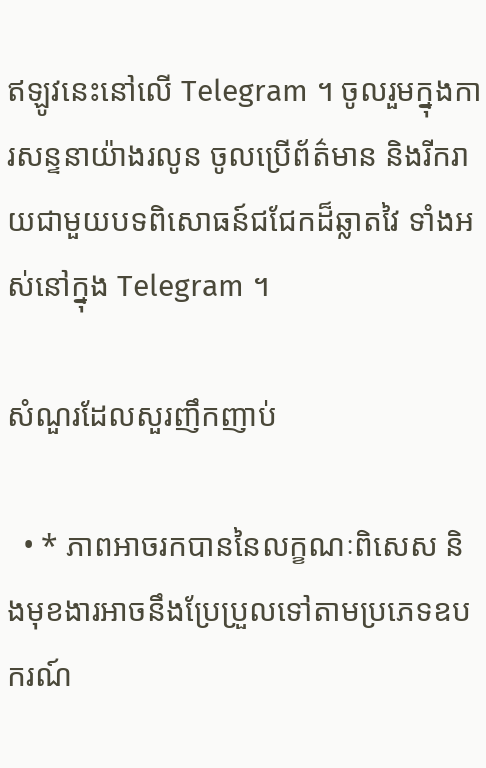ឥឡូវនេះនៅលើ Telegram ។ ចូលរួមក្នុងការសន្ទនាយ៉ាងរលូន ចូលប្រើព័ត៌មាន និងរីករាយជាមួយបទពិសោធន៍ជជែកដ៏ឆ្លាតវៃ ទាំងអស់នៅក្នុង Telegram ។

សំណួរដែលសួរញឹកញាប់

  • * ភាពអាចរកបាននៃលក្ខណៈពិសេស និងមុខងារអាចនឹងប្រែប្រួលទៅតាមប្រភេទឧបករណ៍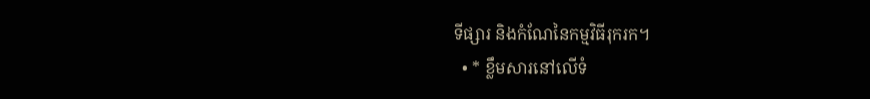ទីផ្សារ និងកំណែនៃកម្មវិធីរុករក។
  • * ខ្លឹមសារនៅលើទំ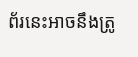ព័រនេះអាចនឹងត្រូ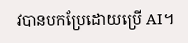វបានបកប្រែដោយប្រើ AI។